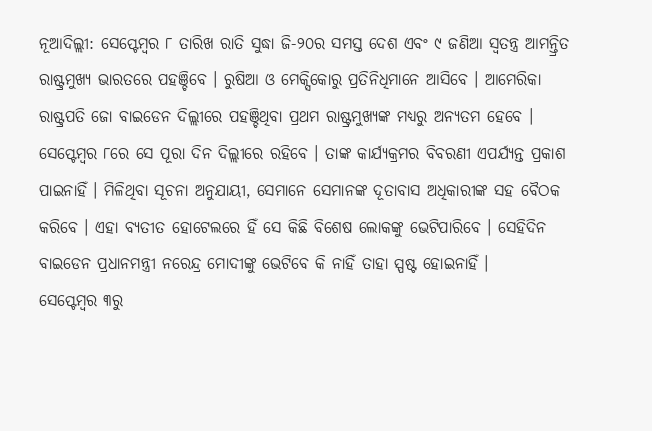ନୂଆଦିଲ୍ଲୀ: ସେପ୍ଟେମ୍ବର ୮ ତାରିଖ ରାତି ସୁଦ୍ଧା ଜି-୨୦ର ସମସ୍ତ ଦେଶ ଏବଂ ୯ ଜଣିଆ ସ୍ୱତନ୍ତ୍ର ଆମନ୍ତ୍ରିତ ରାଷ୍ଟ୍ରମୁଖ୍ୟ ଭାରତରେ ପହଞ୍ଚିବେ । ରୁଷିଆ ଓ ମେକ୍ସିକୋରୁ ପ୍ରତିନିଧିମାନେ ଆସିବେ । ଆମେରିକା ରାଷ୍ଟ୍ରପତି ଜୋ ବାଇଡେନ ଦିଲ୍ଲୀରେ ପହଞ୍ଚିଥିବା ପ୍ରଥମ ରାଷ୍ଟ୍ରମୁଖ୍ୟଙ୍କ ମଧ୍ୟରୁ ଅନ୍ୟତମ ହେବେ । ସେପ୍ଟେମ୍ବର ୮ରେ ସେ ପୂରା ଦିନ ଦିଲ୍ଲୀରେ ରହିବେ । ତାଙ୍କ କାର୍ଯ୍ୟକ୍ରମର ବିବରଣୀ ଏପର୍ଯ୍ୟନ୍ତ ପ୍ରକାଶ ପାଇନାହିଁ । ମିଳିଥିବା ସୂଚନା ଅନୁଯାୟୀ, ସେମାନେ ସେମାନଙ୍କ ଦୂତାବାସ ଅଧିକାରୀଙ୍କ ସହ ବୈଠକ କରିବେ । ଏହା ବ୍ୟତୀତ ହୋଟେଲରେ ହିଁ ସେ କିଛି ବିଶେଷ ଲୋକଙ୍କୁ ଭେଟିପାରିବେ । ସେହିଦିନ ବାଇଡେନ ପ୍ରଧାନମନ୍ତ୍ରୀ ନରେନ୍ଦ୍ର ମୋଦୀଙ୍କୁ ଭେଟିବେ କି ନାହିଁ ତାହା ସ୍ପଷ୍ଟ ହୋଇନାହିଁ ।
ସେପ୍ଟେମ୍ବର ୩ରୁ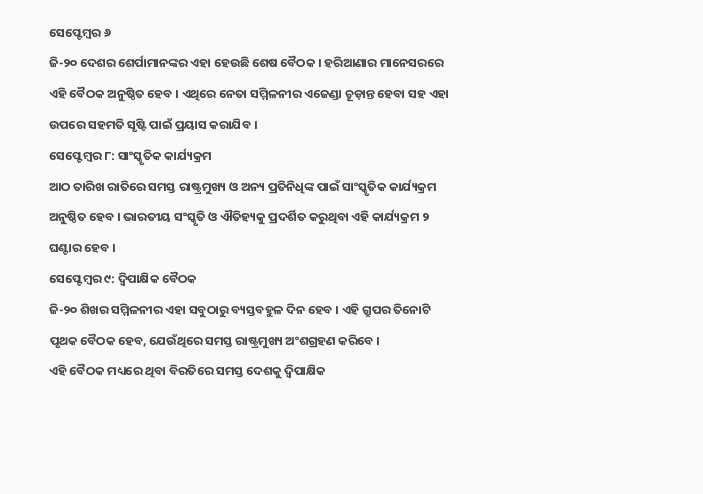ସେପ୍ଟେମ୍ବର ୬
ଜି-୨୦ ଦେଶର ଶେର୍ପାମାନଙ୍କର ଏହା ହେଉଛି ଶେଷ ବୈଠକ । ହରିଆଣାର ମାନେସରରେ ଏହି ବୈଠକ ଅନୁଷ୍ଠିତ ହେବ । ଏଥିରେ ନେତା ସମ୍ମିଳନୀର ଏଜେଣ୍ଡା ଚୂଡ଼ାନ୍ତ ହେବା ସହ ଏହା ଉପରେ ସହମତି ସୃଷ୍ଟି ପାଇଁ ପ୍ରୟାସ କରାଯିବ ।
ସେପ୍ଟେମ୍ବର ୮: ସାଂସ୍କୃତିକ କାର୍ଯ୍ୟକ୍ରମ
ଆଠ ତାରିଖ ରାତିରେ ସମସ୍ତ ରାଷ୍ଟ୍ରମୁଖ୍ୟ ଓ ଅନ୍ୟ ପ୍ରତିନିଧିଙ୍କ ପାଇଁ ସାଂସ୍କୃତିକ କାର୍ଯ୍ୟକ୍ରମ ଅନୁଷ୍ଠିତ ହେବ । ଭାରତୀୟ ସଂସ୍କୃତି ଓ ଐତିହ୍ୟକୁ ପ୍ରଦର୍ଶିତ କରୁଥିବା ଏହି କାର୍ଯ୍ୟକ୍ରମ ୨ ଘଣ୍ଟାର ହେବ ।
ସେପ୍ଟେମ୍ବର ୯: ଦ୍ୱିପାକ୍ଷିକ ବୈଠକ
ଜି-୨୦ ଶିଖର ସମ୍ମିଳନୀର ଏହା ସବୁଠାରୁ ବ୍ୟସ୍ତବହୁଳ ଦିନ ହେବ । ଏହି ଗ୍ରୁପର ତିନୋଟି ପୃଥକ ବୈଠକ ହେବ, ଯେଉଁଥିରେ ସମସ୍ତ ରାଷ୍ଟ୍ରମୁଖ୍ୟ ଅଂଶଗ୍ରହଣ କରିବେ ।
ଏହି ବୈଠକ ମଧ୍ୟରେ ଥିବା ବିରତିରେ ସମସ୍ତ ଦେଶକୁ ଦ୍ୱିପାକ୍ଷିକ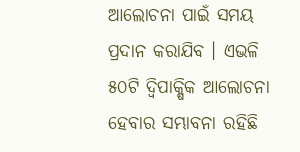ଆଲୋଚନା ପାଇଁ ସମୟ ପ୍ରଦାନ କରାଯିବ । ଏଭଳି ୫୦ଟି ଦ୍ୱିପାକ୍ଷିକ ଆଲୋଚନା ହେବାର ସମ୍ଭାବନା ରହିଛି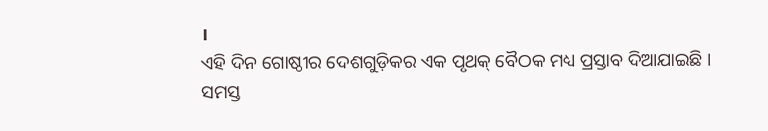।
ଏହି ଦିନ ଗୋଷ୍ଠୀର ଦେଶଗୁଡ଼ିକର ଏକ ପୃଥକ୍ ବୈଠକ ମଧ୍ୟ ପ୍ରସ୍ତାବ ଦିଆଯାଇଛି । ସମସ୍ତ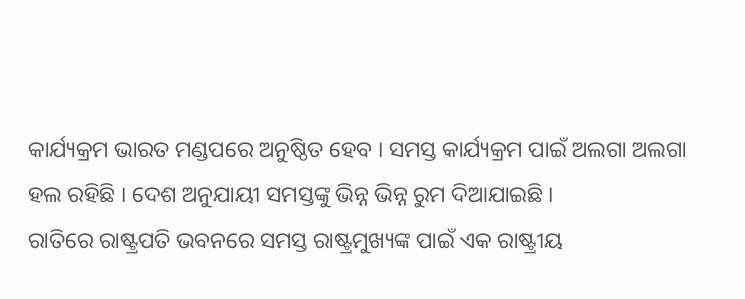କାର୍ଯ୍ୟକ୍ରମ ଭାରତ ମଣ୍ଡପରେ ଅନୁଷ୍ଠିତ ହେବ । ସମସ୍ତ କାର୍ଯ୍ୟକ୍ରମ ପାଇଁ ଅଲଗା ଅଲଗା ହଲ ରହିଛି । ଦେଶ ଅନୁଯାୟୀ ସମସ୍ତଙ୍କୁ ଭିନ୍ନ ଭିନ୍ନ ରୁମ ଦିଆଯାଇଛି ।
ରାତିରେ ରାଷ୍ଟ୍ରପତି ଭବନରେ ସମସ୍ତ ରାଷ୍ଟ୍ରମୁଖ୍ୟଙ୍କ ପାଇଁ ଏକ ରାଷ୍ଟ୍ରୀୟ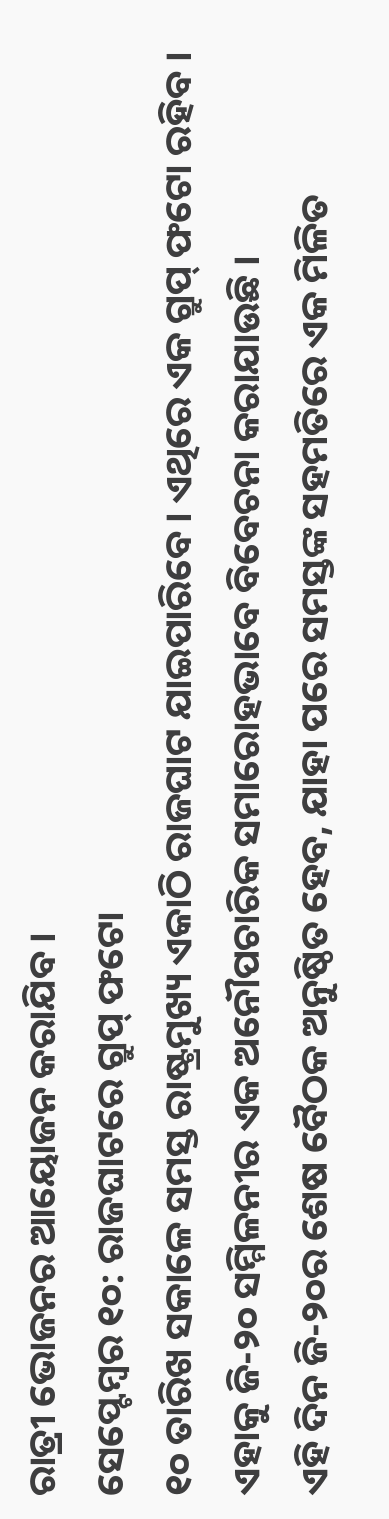ରାତ୍ରୀ ଭୋଜନର ଆୟୋଜନ କରାଯିବ ।
ସେପ୍ଟେମ୍ବର ୧୦: ରାଜଘାଟରେ ଗ୍ରୁପ୍ ଫଟୋ
୧୦ ତାରିଖ ସକାଳେ ସମସ୍ତ ରାଷ୍ଟ୍ରମୁଖ୍ୟ ଏକାଠି ରାଜଘାଟ ଯାଇପାରିବେ । ଏଥିରେ ଏକ ଗ୍ରୁପ୍ ଫଟୋ ରହିବ । ଏହାକୁ ଜି-୨୦ ସମ୍ମିଳନୀର ଏକ ଅନୌପଚାରିକ ସମାରୋହଭାବେ ବିବେଚନା କରାଯାଉଛି ।
ଏହି ଦିନ ଜି-୨୦ର ଶେଷ ବୈଠକ ଅନୁଷ୍ଠିତ ହେବ, ଯାହା ପରେ ସମସ୍ତଙ୍କ ସହମତିରେ ଏକ ମିଳିତ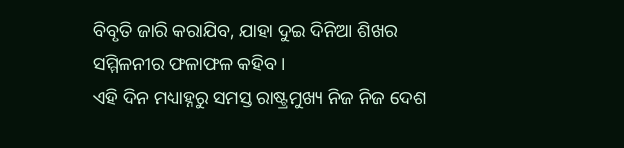ବିବୃତି ଜାରି କରାଯିବ, ଯାହା ଦୁଇ ଦିନିଆ ଶିଖର ସମ୍ମିଳନୀର ଫଳାଫଳ କହିବ ।
ଏହି ଦିନ ମଧ୍ୟାହ୍ନରୁ ସମସ୍ତ ରାଷ୍ଟ୍ରମୁଖ୍ୟ ନିଜ ନିଜ ଦେଶ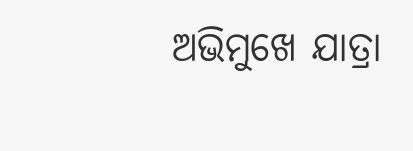ଅଭିମୁଖେ ଯାତ୍ରା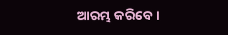ଆରମ୍ଭ କରିବେ।